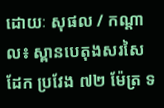ដោយៈ សុផល / កណ្តាល៖ ស្ពានបេតុងសរសៃដែក ប្រវែង ៧២ ម៉ែត្រ ទ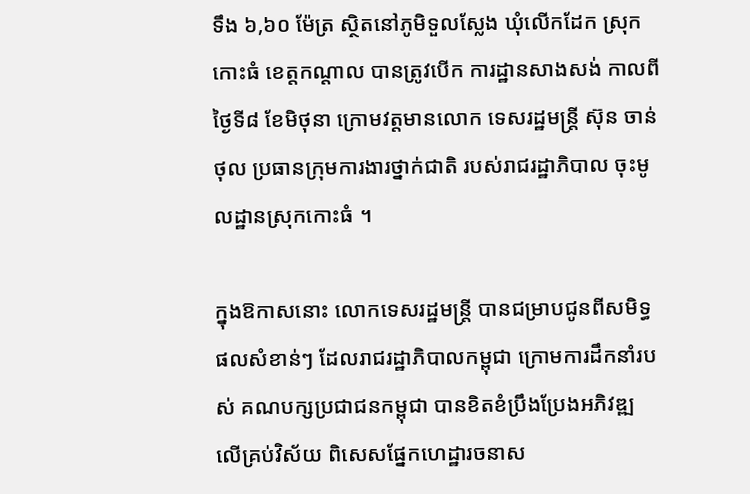ទឹង ៦,៦០ ម៉ែត្រ ស្ថិតនៅភូមិទួលស្លែង ឃុំលើកដែក ស្រុកកោះធំ ខេត្តកណ្តាល បានត្រូវបើក ការដ្ឋានសាងសង់ កាលពីថ្ងៃទី៨ ខែមិថុនា ក្រោមវត្តមានលោក ទេសរដ្ឋមន្ត្រី ស៊ុន ចាន់ថុល ប្រធានក្រុមការងារថ្នាក់ជាតិ របស់រាជរដ្ឋាភិបាល ចុះមូលដ្ឋានស្រុកកោះធំ ។

ក្នុងឱកាសនោះ លោកទេសរដ្ឋមន្ត្រី បានជម្រាបជូនពីសមិទ្ធផលសំខាន់ៗ ដែលរាជរដ្ឋាភិបាលកម្ពុជា ក្រោមការដឹកនាំរបស់ គណបក្សប្រជាជនកម្ពុជា បានខិតខំប្រឹងប្រែងអភិវឌ្ឍ លើគ្រប់វិស័យ ពិសេសផ្នែកហេដ្ឋារចនាស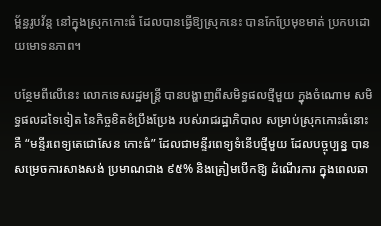ម្ព័ន្ធរូបវ័ន្ត នៅក្នុងស្រុកកោះធំ ដែលបានធ្វើឱ្យស្រុកនេះ បានកែប្រែមុខមាត់ ប្រកបដោយមោទនភាព។

បន្ថែមពីលើនេះ លោកទេសរដ្ឋមន្ត្រី បានបង្ហាញពីសមិទ្ធផលថ្មីមួយ ក្នុងចំណោម សមិទ្ធផលដទៃទៀត នៃកិច្ចខិតខំប្រឹងប្រែង របស់រាជរដ្ឋាភិបាល សម្រាប់ស្រុកកោះធំនោះគឺ “មន្ទីរពេទ្យតេជោសែន កោះធំ” ដែលជាមន្ទីរពេទ្យទំនើបថ្មីមួយ ដែលបច្ចុប្បន្ន បានសម្រេចការសាងសង់ ប្រមាណជាង ៩៥% និងត្រៀមបើកឱ្យ ដំណើរការ ក្នុងពេលឆា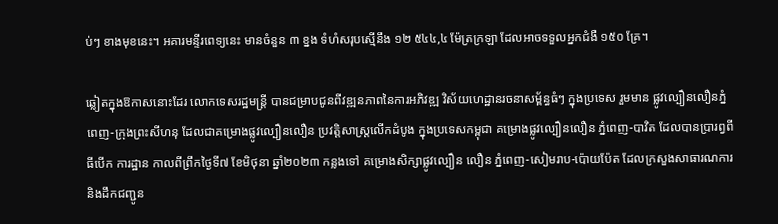ប់ៗ ខាងមុខនេះ។ អគារមន្ទីរពេទ្យនេះ មានចំនួន ៣ ខ្នង ទំហំសរុបស្មើនឹង ១២ ៥៤៤,៤ ម៉ែត្រក្រឡា ដែលអាចទទួលអ្នកជំងឺ ១៥០ គ្រែ។

ឆ្លៀតក្នុងឱកាសនោះដែរ លោកទេសរដ្ឋមន្ត្រី បានជម្រាបជូនពីវឌ្ឍនភាពនៃការអភិវឌ្ឍ វិស័យហេដ្ឋានរចនាសម្ព័ន្ធធំៗ ក្នុងប្រទេស រួមមាន ផ្លូវល្បឿនលឿនភ្នំពេញ-ក្រុងព្រះសីហនុ ដែលជាគម្រោងផ្លូវល្បឿនលឿន ប្រវត្តិសាស្ត្រលើកដំបូង ក្នុងប្រទេសកម្ពុជា គម្រោងផ្លូវល្បឿនលឿន ភ្នំពេញ-បាវិត ដែលបានប្រារព្វពីធីបើក ការដ្ឋាន កាលពីព្រឹកថ្ងៃទី៧ ខែមិថុនា ឆ្នាំ២០២៣ កន្លងទៅ គម្រោងសិក្សាផ្លូវល្បឿន លឿន ភ្នំពេញ-សៀមរាប-ប៉ោយប៉ែត ដែលក្រសួងសាធារណការ និងដឹកជញ្ជូន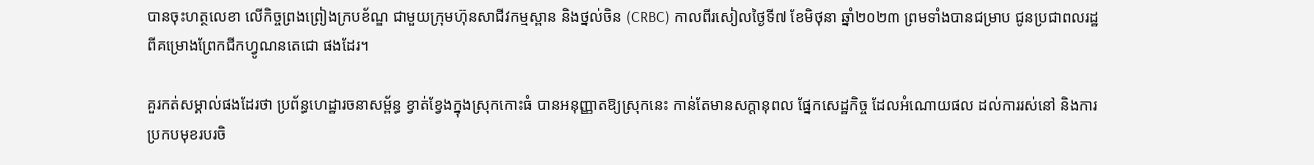បានចុះហត្ថលេខា លើកិច្ចព្រងព្រៀងក្របខ័ណ្ឌ ជាមួយក្រុមហ៊ុនសាជីវកម្មស្ពាន និងថ្នល់ចិន (CRBC) កាលពីរសៀលថ្ងៃទី៧ ខែមិថុនា ឆ្នាំ២០២៣ ព្រមទាំងបានជម្រាប ជូនប្រជាពលរដ្ឋ ពីគម្រោងព្រែកជីកហ្វូណនតេជោ ផងដែរ។

គួរកត់សម្គាល់ផងដែរថា ប្រព័ន្ធហេដ្ឋារចនាសម្ព័ន្ធ ខ្វាត់ខ្វែងក្នុងស្រុកកោះធំ បានអនុញ្ញាតឱ្យស្រុកនេះ កាន់តែមានសក្តានុពល ផ្នែកសេដ្ឋកិច្ច ដែលអំណោយផល ដល់ការរស់នៅ និងការប្រកបមុខរបរចិ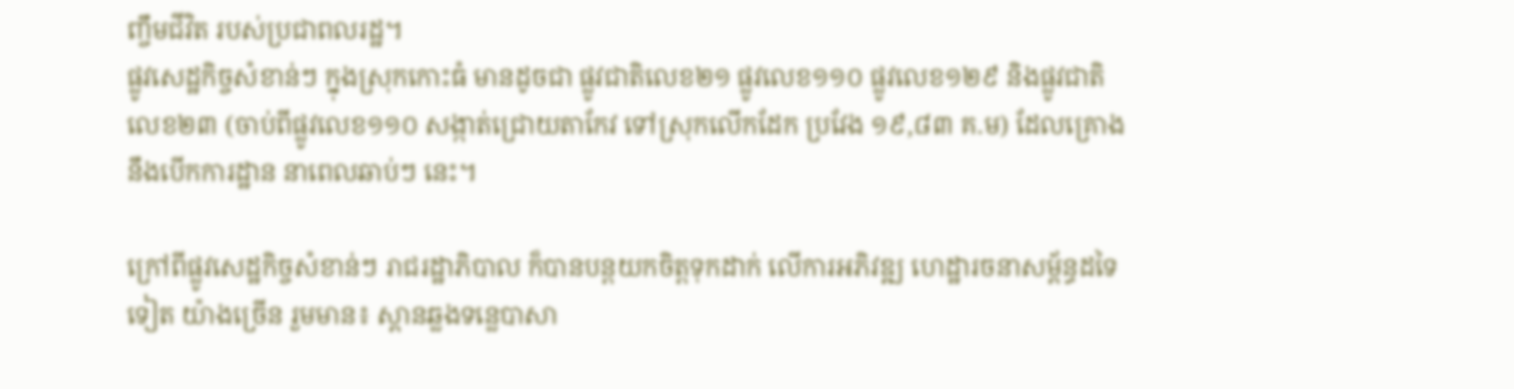ញ្ចឹមជីវិត របស់ប្រជាពលរដ្ឋ។
ផ្លូវសេដ្ឋកិច្ចសំខាន់ៗ ក្នុងស្រុកកោះធំ មានដូចជា ផ្លូវជាតិលេខ២១ ផ្លូវលេខ១១០ ផ្លូវលេខ១២៩ និងផ្លូវជាតិលេខ២៣ (ចាប់ពីផ្លូវលេខ១១០ សង្កាត់ជ្រោយតាកែវ ទៅស្រុកលើកដែក ប្រវែង ១៩,៨៣ គ.ម) ដែលគ្រោងនឹងបើកការដ្ឋាន នាពេលឆាប់ៗ នេះ។

ក្រៅពីផ្លូវសេដ្ឋកិច្ចសំខាន់ៗ រាជរដ្ឋាភិបាល ក៏បានបន្តយកចិត្តទុកដាក់ លើការអភិវឌ្ឍ ហេដ្ឋារចនាសម្ព័ន្ធដទៃទៀត យ៉ាងច្រើន រួមមាន៖ ស្ពានឆ្លងទន្លេបាសា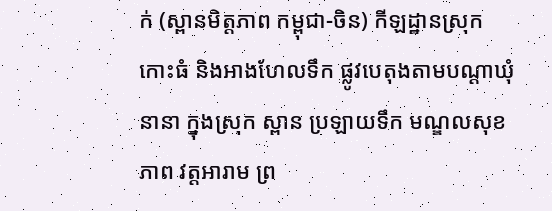ក់ (ស្ពានមិត្តភាព កម្ពុជា-ចិន) កីឡដ្ឋានស្រុកកោះធំ និងអាងហែលទឹក ផ្លូវបេតុងតាមបណ្ដាឃុំនានា ក្នុងស្រុក ស្ពាន ប្រឡាយទឹក មណ្ឌលសុខភាព វត្តអារាម ព្រ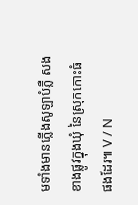មទាំងមានភ្លើងសូឡាបំភ្លឺ សងខាងផ្លូវក្នុងឃុំ នៃស្រុកកោះធំ ផងដែរ៕ V / N